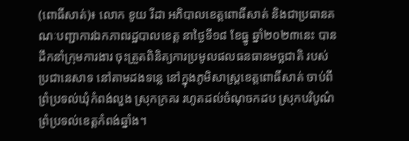(ពោធិ៍សាត់)៖ លោក ខូយ រីដា អភិបាលខេត្តពោធិ៍សាត់ និងជាប្រធានគណៈបញ្ជាការឯកភាពរដ្ឋបាលខេត្ត នាថ្ងៃទី១៨ ខែធ្នូ ឆ្នាំ២០២៣នេះ បានដឹកនាំក្រុមការងារ ចុះត្រួតពិនិត្យការប្រមូលផលធនធានមច្ឆជាតិ របស់ប្រជានេសាទ នៅតាមដងទន្លេ នៅក្នុងភូមិសាស្ត្រខេត្តពោធិ៍សាត់ ចាប់ពីព្រំប្រទល់ឃុំកំពង់លួង ស្រុកក្រគរ រហូតដល់ចំណុចកដប ស្រុកបរិបូណ៌ ព្រំប្រទល់ខេត្តកំពង់ឆ្នាំង។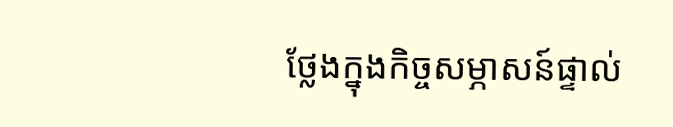ថ្លែងក្នុងកិច្ចសម្ភាសន៍ផ្ទាល់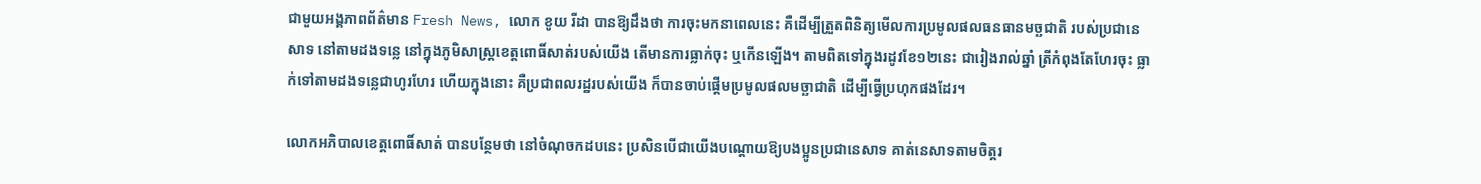ជាមួយអង្គភាពព័ត៌មាន Fresh News, លោក ខូយ រីដា បានឱ្យដឹងថា ការចុះមកនាពេលនេះ គឺដើម្បីត្រួតពិនិត្យមើលការប្រមូលផលធនធានមច្ឆជាតិ របស់ប្រជានេសាទ នៅតាមដងទន្លេ នៅក្នុងភូមិសាស្ត្រខេត្តពោធិ៍សាត់របស់យើង តើមានការធ្លាក់ចុះ ឬកើនឡើង។ តាមពិតទៅក្នុងរដូវខែ១២នេះ ជារៀងរាល់ឆ្នាំ ត្រីកំពុងតែហែរចុះ ធ្លាក់ទៅតាមដងទន្លេជាហូរហែរ ហើយក្នុងនោះ គឺប្រជាពលរដ្ឋរបស់យើង ក៏បានចាប់ផ្ដើមប្រមូលផលមច្ឆាជាតិ ដើម្បីធ្វើប្រហុកផងដែរ។

លោកអភិបាលខេត្តពោធិ៍សាត់ បានបន្ថែមថា នៅចំណុចកដបនេះ ប្រសិនបើជាយើងបណ្ដោយឱ្យបងប្អូនប្រជានេសាទ គាត់នេសាទតាមចិត្តរ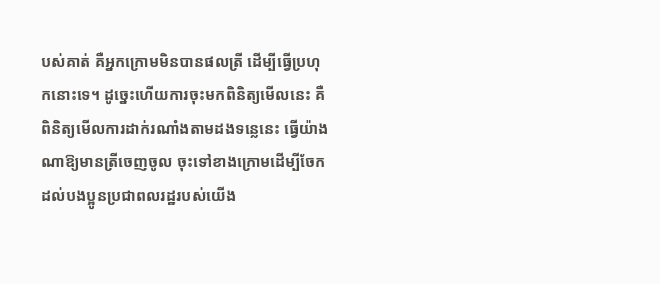បស់គាត់ គឺអ្នកក្រោមមិនបានផលត្រី ដើម្បីធ្វើប្រហុកនោះទេ។ ដូច្នេះហើយការចុះមកពិនិត្យមើលនេះ គឺពិនិត្យមើលការដាក់រណាំងតាមដងទន្លេនេះ ធ្វើយ៉ាងណាឱ្យមានត្រីចេញចូល ចុះទៅខាងក្រោមដើម្បីចែកដល់បងប្អូនប្រជាពលរដ្ឋរបស់យើង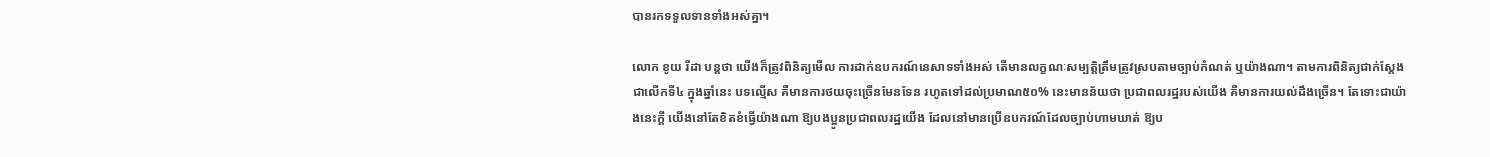បានរកទទួលទានទាំងអស់គ្នា។

លោក ខូយ រីដា បន្តថា យើងក៏ត្រូវពិនិត្យមើល ការដាក់ឧបករណ៍នេសាទទាំងអស់ តើមានលក្ខណៈសម្បត្តិត្រឹមត្រូវស្របតាមច្បាប់កំណត់ ឬយ៉ាងណា។ តាមការពិនិត្យជាក់ស្តែង ជាលើកទី៤ ក្នុងឆ្នាំនេះ បទល្មើស គឺមានការថយចុះច្រើនមែនទែន រហូតទៅដល់ប្រមាណ៥០% នេះមានន័យថា ប្រជាពលរដ្ឋរបស់យើង គឺមានការយល់ដឹងច្រើន។ តែទោះជាយ៉ាងនេះក្តី យើងនៅតែខិតខំធ្វើយ៉ាងណា ឱ្យបងប្អូនប្រជាពលរដ្ឋយើង ដែលនៅមានប្រើឧបករណ៍ដែលច្បាប់ហាមឃាត់ ឱ្យប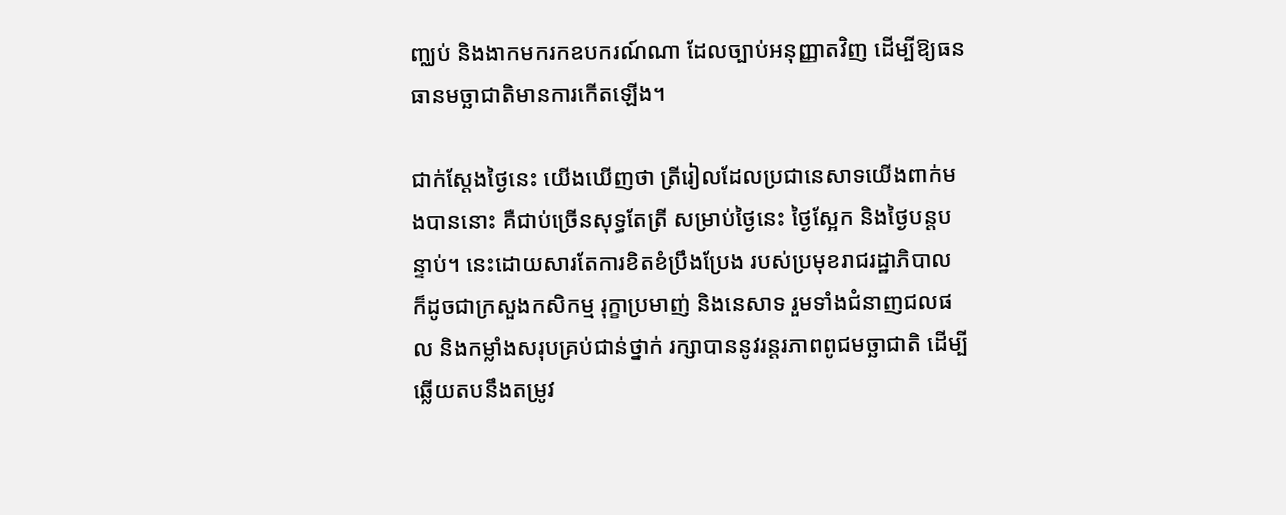ញ្ឈប់ និងងាកមករកឧបករណ៍ណា ដែលច្បាប់អនុញ្ញាតវិញ ដើម្បីឱ្យធនធានមច្ឆាជាតិមានការកើតឡើង។

ជាក់ស្ដែងថ្ងៃនេះ យើងឃើញថា ត្រីរៀលដែលប្រជានេសាទយើងពាក់មងបាននោះ គឺជាប់ច្រើនសុទ្ធតែត្រី សម្រាប់ថ្ងៃនេះ ថ្ងៃស្អែក និងថ្ងៃបន្តបន្ទាប់។ នេះដោយសារតែការខិតខំប្រឹងប្រែង របស់ប្រមុខរាជរដ្ឋាភិបាល ក៏ដូចជាក្រសួងកសិកម្ម រុក្ខាប្រមាញ់ និងនេសាទ រួមទាំងជំនាញជលផល និងកម្លាំងសរុបគ្រប់ជាន់ថ្នាក់ រក្សាបាននូវរន្តរភាពពូជមច្ឆាជាតិ ដើម្បីឆ្លើយតបនឹងតម្រូវ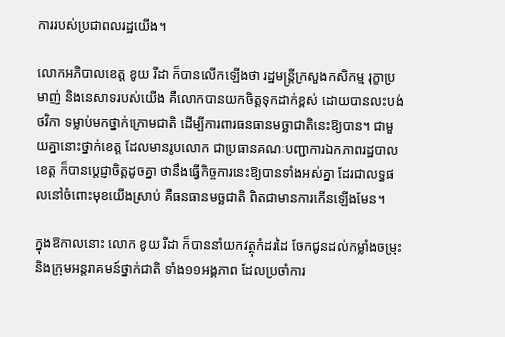ការរបស់ប្រជាពលរដ្ឋយើង។

លោកអភិបាលខេត្ត ខូយ រីដា ក៏បានលើកឡើងថា រដ្ឋមន្ត្រីក្រសួងកសិកម្ម រុក្ខាប្រមាញ់ និងនេសាទរបស់យើង គឺលោកបានយកចិត្តទុកដាក់ខ្ពស់ ដោយបានលះបង់ថវិកា ទម្លាប់មកថ្នាក់ក្រោមជាតិ ដើម្បីការពារធនធានមច្ឆាជាតិនេះឱ្យបាន។ ជាមួយគ្នានោះថ្នាក់ខេត្ត ដែលមានរូបលោក ជាប្រធានគណៈបញ្ជាការឯកភាពរដ្ឋបាលខេត្ត ក៏បានប្តេជ្ញាចិត្តដូចគ្នា ថានឹងធ្វើកិច្ចការនេះឱ្យបានទាំងអស់គ្នា ដែរជាលទ្ធផលនៅចំពោះមុខយើងស្រាប់ គឺធនធានមច្ឆជាតិ ពិតជាមានការកើនឡើងមែន។

ក្នុងឱកាលនោះ លោក ខូយ រីដា ក៏បាននាំយកវត្ថុកំដរដៃ ចែកជូនដល់កម្លាំងចម្រុះ និងក្រុមអន្តរាគមន៍ថ្នាក់ជាតិ ទាំង១១អង្គភាព ដែលប្រចាំការ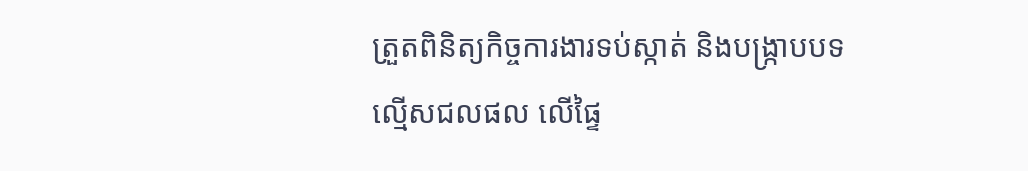ត្រួតពិនិត្យកិច្ចការងារទប់ស្កាត់ និងបង្ក្រាបបទល្មើសជលផល លើផ្ទៃ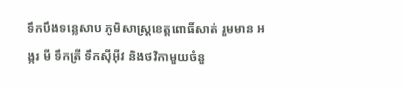ទឹកបឹងទន្លេសាប ភូមិសាស្ត្រខេត្តពោធិ៍សាត់ រួមមាន អង្ករ មី ទឹកត្រី ទឹកស៊ីអ៊ីវ និងថវិកាមួយចំនួ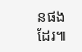នផងដែរ៕